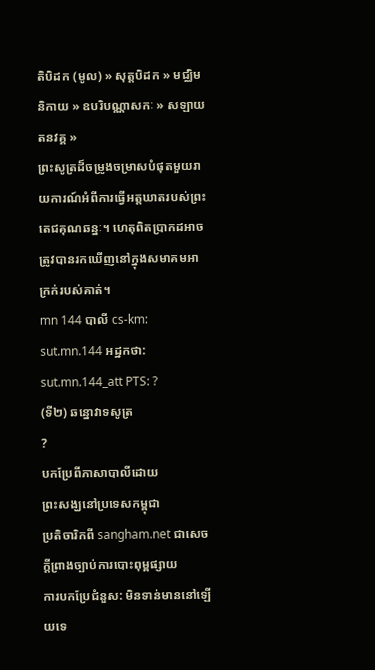តិបិដក (មូល) » សុត្តបិដក » មជ្ឈិមនិកាយ » ឧបរិបណ្ណាសកៈ » សឡាយតនវគ្គ »
ព្រះសូត្រដ៏ចម្រូងចម្រាសបំផុតមួយរាយការណ៍អំពីការធ្វើអត្តឃាតរបស់ព្រះតេជគុណឆន្នៈ។ ហេតុពិតប្រាកដអាចត្រូវបានរកឃើញនៅក្នុងសមាគមអាក្រក់របស់គាត់។
mn 144 បាលី cs-km: sut.mn.144 អដ្ឋកថា: sut.mn.144_att PTS: ?
(ទី២) ឆន្នោវាទសូត្រ
?
បកប្រែពីភាសាបាលីដោយ
ព្រះសង្ឃនៅប្រទេសកម្ពុជា
ប្រតិចារិកពី sangham.net ជាសេចក្តីព្រាងច្បាប់ការបោះពុម្ពផ្សាយ
ការបកប្រែជំនួស: មិនទាន់មាននៅឡើយទេ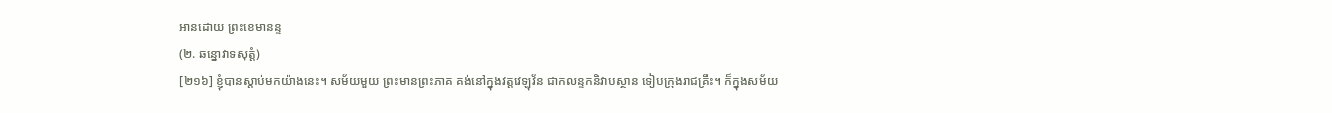អានដោយ ព្រះខេមានន្ទ
(២. ឆន្នោវាទសុត្តំ)
[២១៦] ខ្ញុំបានស្តាប់មកយ៉ាងនេះ។ សម័យមួយ ព្រះមានព្រះភាគ គង់នៅក្នុងវត្តវេឡុវ័ន ជាកលន្ទកនិវាបស្ថាន ទៀបក្រុងរាជគ្រឹះ។ ក៏ក្នុងសម័យ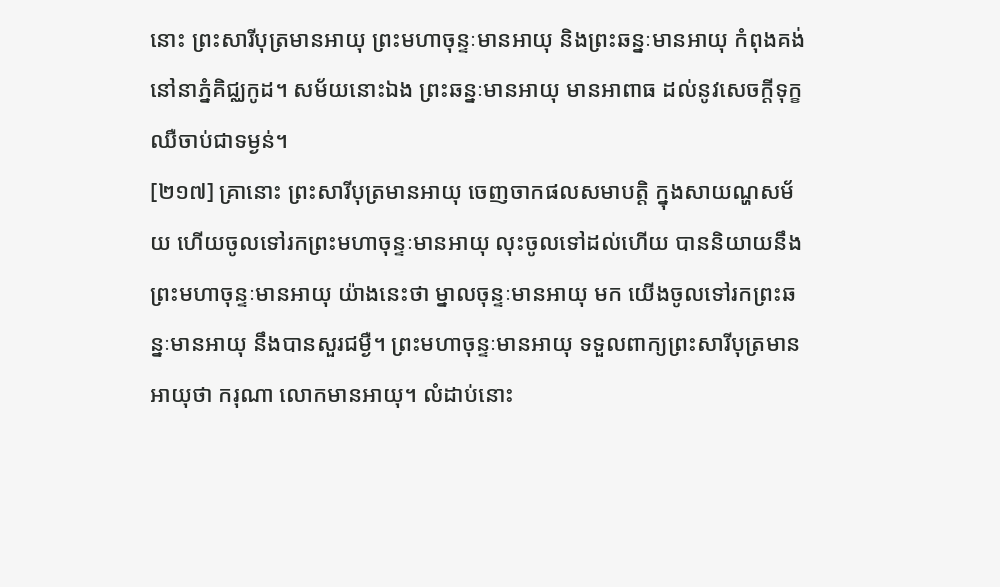នោះ ព្រះសារីបុត្រមានអាយុ ព្រះមហាចុន្ទៈមានអាយុ និងព្រះឆន្នៈមានអាយុ កំពុងគង់នៅនាភ្នំគិជ្ឈកូដ។ សម័យនោះឯង ព្រះឆន្នៈមានអាយុ មានអាពាធ ដល់នូវសេចក្តីទុក្ខ ឈឺចាប់ជាទម្ងន់។
[២១៧] គ្រានោះ ព្រះសារីបុត្រមានអាយុ ចេញចាកផលសមាបត្តិ ក្នុងសាយណ្ហសម័យ ហើយចូលទៅរកព្រះមហាចុន្ទៈមានអាយុ លុះចូលទៅដល់ហើយ បាននិយាយនឹងព្រះមហាចុន្ទៈមានអាយុ យ៉ាងនេះថា ម្នាលចុន្ទៈមានអាយុ មក យើងចូលទៅរកព្រះឆន្នៈមានអាយុ នឹងបានសួរជម្ងឺ។ ព្រះមហាចុន្ទៈមានអាយុ ទទួលពាក្យព្រះសារីបុត្រមានអាយុថា ករុណា លោកមានអាយុ។ លំដាប់នោះ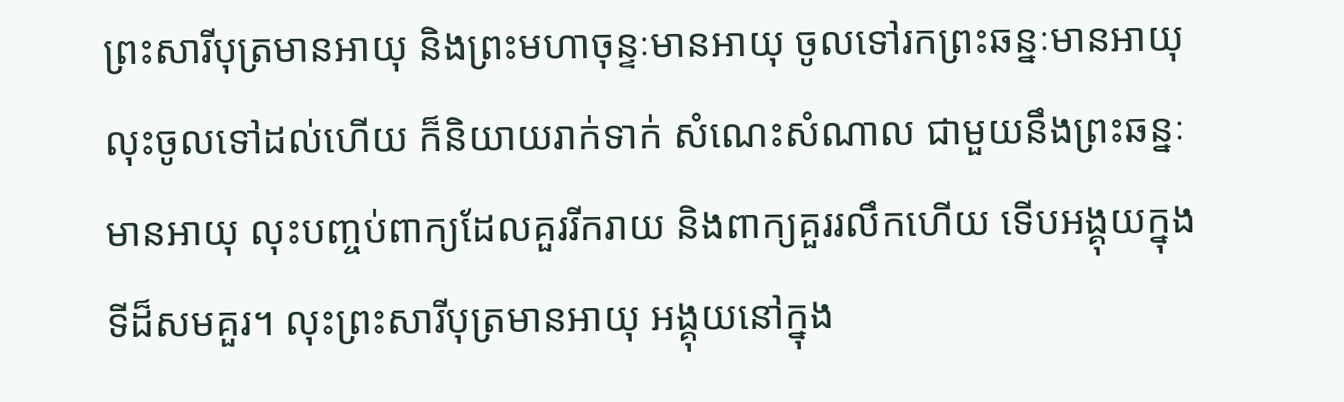ព្រះសារីបុត្រមានអាយុ និងព្រះមហាចុន្ទៈមានអាយុ ចូលទៅរកព្រះឆន្នៈមានអាយុ លុះចូលទៅដល់ហើយ ក៏និយាយរាក់ទាក់ សំណេះសំណាល ជាមួយនឹងព្រះឆន្នៈមានអាយុ លុះបញ្ចប់ពាក្យដែលគួររីករាយ និងពាក្យគួររលឹកហើយ ទើបអង្គុយក្នុងទីដ៏សមគួរ។ លុះព្រះសារីបុត្រមានអាយុ អង្គុយនៅក្នុង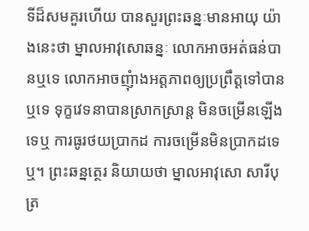ទីដ៏សមគួរហើយ បានសួរព្រះឆន្នៈមានអាយុ យ៉ាងនេះថា ម្នាលអាវុសោឆន្នៈ លោកអាចអត់ធន់បានឬទេ លោកអាចញុំាងអត្តភាពឲ្យប្រព្រឹត្តទៅបានឬទេ ទុក្ខវេទនាបានស្រាកស្រាន្ត មិនចម្រើនឡើងទេឬ ការធូរថយប្រាកដ ការចម្រើនមិនប្រាកដទេឬ។ ព្រះឆន្នត្ថេរ និយាយថា ម្នាលអាវុសោ សារីបុត្រ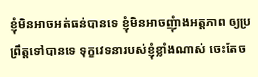ខ្ញុំមិនអាចអត់ធន់បានទេ ខ្ញុំមិនអាចញុំាងអត្តភាព ឲ្យប្រព្រឹត្តទៅបានទេ ទុក្ខវេទនារបស់ខ្ញុំខ្លាំងណាស់ ចេះតែច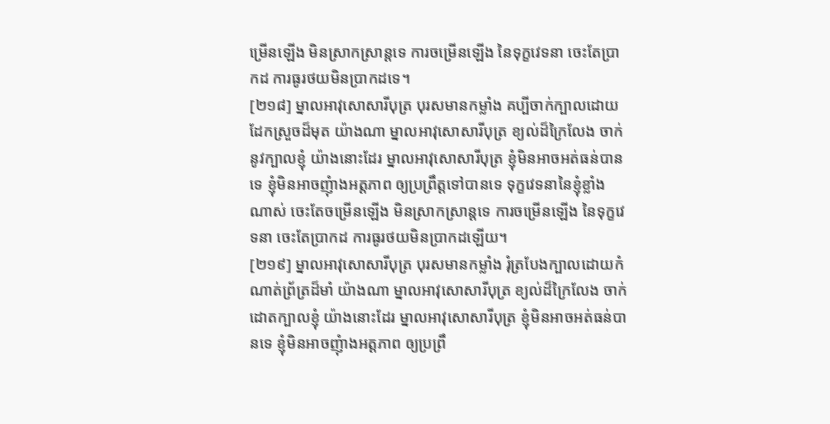ម្រើនឡើង មិនស្រាកស្រាន្តទេ ការចម្រើនឡើង នៃទុក្ខវេទនា ចេះតែប្រាកដ ការធូរថយមិនប្រាកដទេ។
[២១៨] ម្នាលអាវុសោសារីបុត្រ បុរសមានកម្លាំង គប្បីចាក់ក្បាលដោយដែកស្រួចដ៏មុត យ៉ាងណា ម្នាលអាវុសោសារីបុត្រ ខ្យល់ដ៏ក្រៃលែង ចាក់នូវក្បាលខ្ញុំ យ៉ាងនោះដែរ ម្នាលអាវុសោសារីបុត្រ ខ្ញុំមិនអាចអត់ធន់បានទេ ខ្ញុំមិនអាចញុំាងអត្តភាព ឲ្យប្រព្រឹត្តទៅបានទេ ទុក្ខវេទនានៃខ្ញុំខ្លាំងណាស់ ចេះតែចម្រើនឡើង មិនស្រាកស្រាន្តទេ ការចម្រើនឡើង នៃទុក្ខវេទនា ចេះតែប្រាកដ ការធូរថយមិនប្រាកដឡើយ។
[២១៩] ម្នាលអាវុសោសារីបុត្រ បុរសមានកម្លាំង រុំត្របែងក្បាលដោយកំណាត់ព្រ័ត្រដ៏មាំ យ៉ាងណា ម្នាលអាវុសោសារីបុត្រ ខ្យល់ដ៏ក្រៃលែង ចាក់ដោតក្បាលខ្ញុំ យ៉ាងនោះដែរ ម្នាលអាវុសោសារីបុត្រ ខ្ញុំមិនអាចអត់ធន់បានទេ ខ្ញុំមិនអាចញុំាងអត្តភាព ឲ្យប្រព្រឹ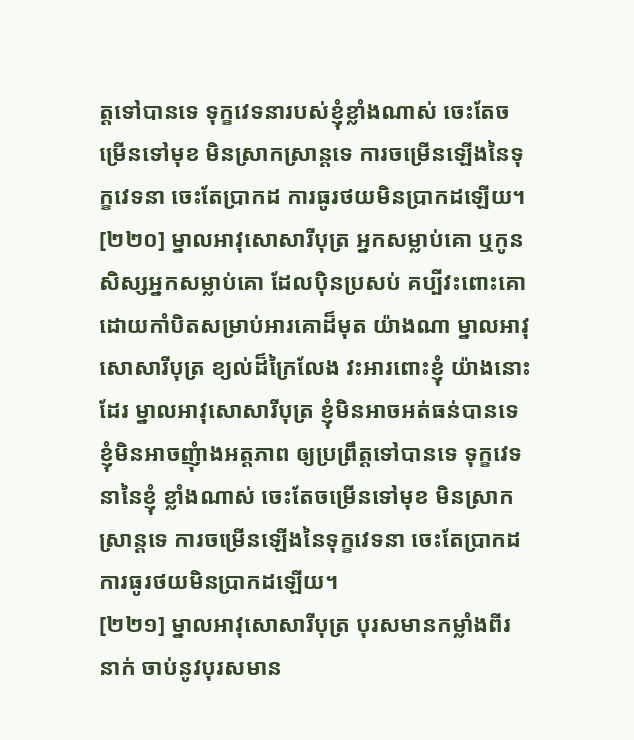ត្តទៅបានទេ ទុក្ខវេទនារបស់ខ្ញុំខ្លាំងណាស់ ចេះតែចម្រើនទៅមុខ មិនស្រាកស្រាន្តទេ ការចម្រើនឡើងនៃទុក្ខវេទនា ចេះតែប្រាកដ ការធូរថយមិនប្រាកដឡើយ។
[២២០] ម្នាលអាវុសោសារីបុត្រ អ្នកសម្លាប់គោ ឬកូនសិស្សអ្នកសម្លាប់គោ ដែលប៉ិនប្រសប់ គប្បីវះពោះគោ ដោយកាំបិតសម្រាប់អារគោដ៏មុត យ៉ាងណា ម្នាលអាវុសោសារីបុត្រ ខ្យល់ដ៏ក្រៃលែង វះអារពោះខ្ញុំ យ៉ាងនោះដែរ ម្នាលអាវុសោសារីបុត្រ ខ្ញុំមិនអាចអត់ធន់បានទេ ខ្ញុំមិនអាចញុំាងអត្តភាព ឲ្យប្រព្រឹត្តទៅបានទេ ទុក្ខវេទនានៃខ្ញុំ ខ្លាំងណាស់ ចេះតែចម្រើនទៅមុខ មិនស្រាកស្រាន្តទេ ការចម្រើនឡើងនៃទុក្ខវេទនា ចេះតែប្រាកដ ការធូរថយមិនប្រាកដឡើយ។
[២២១] ម្នាលអាវុសោសារីបុត្រ បុរសមានកម្លាំងពីរនាក់ ចាប់នូវបុរសមាន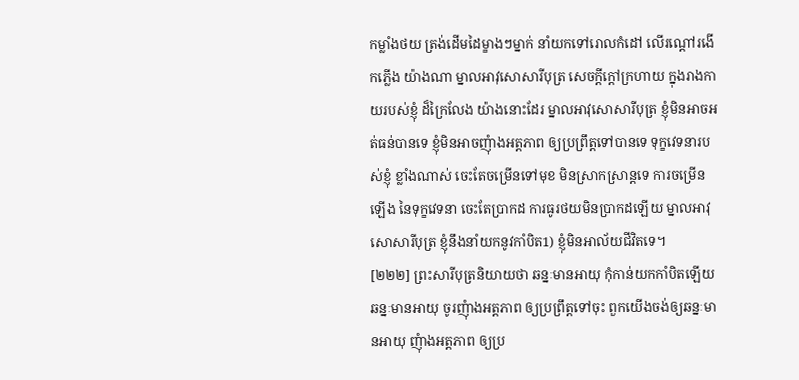កម្លាំងថយ ត្រង់ដើមដៃម្ខាងៗម្នាក់ នាំយកទៅរោលកំដៅ លើរណ្តៅរងើកភ្លើង យ៉ាងណា ម្នាលអាវុសោសារីបុត្រ សេចក្តីក្តៅក្រហាយ ក្នុងរាងកាយរបស់ខ្ញុំ ដ៏ក្រៃលែង យ៉ាងនោះដែរ ម្នាលអាវុសោសារីបុត្រ ខ្ញុំមិនអាចអត់ធន់បានទេ ខ្ញុំមិនអាចញុំាងអត្តភាព ឲ្យប្រព្រឹត្តទៅបានទេ ទុក្ខវេទនារបស់ខ្ញុំ ខ្លាំងណាស់ ចេះតែចម្រើនទៅមុខ មិនស្រាកស្រាន្តទេ ការចម្រើនឡើង នៃទុក្ខវេទនា ចេះតែប្រាកដ ការធូរថយមិនប្រាកដឡើយ ម្នាលអាវុសោសារីបុត្រ ខ្ញុំនឹងនាំយកនូវកាំបិត1) ខ្ញុំមិនអាល័យជីវិតទេ។
[២២២] ព្រះសារីបុត្រនិយាយថា ឆន្នៈមានអាយុ កុំកាន់យកកាំបិតឡើយ ឆន្នៈមានអាយុ ចូរញុំាងអត្តភាព ឲ្យប្រព្រឹត្តទៅចុះ ពួកយើងចង់ឲ្យឆន្នៈមានអាយុ ញុំាងអត្តភាព ឲ្យប្រ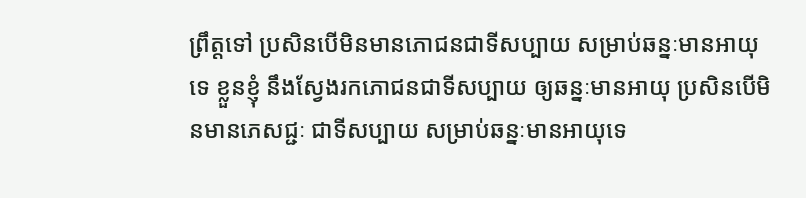ព្រឹត្តទៅ ប្រសិនបើមិនមានភោជនជាទីសប្បាយ សម្រាប់ឆន្នៈមានអាយុទេ ខ្លួនខ្ញុំ នឹងស្វែងរកភោជនជាទីសប្បាយ ឲ្យឆន្នៈមានអាយុ ប្រសិនបើមិនមានភេសជ្ជៈ ជាទីសប្បាយ សម្រាប់ឆន្នៈមានអាយុទេ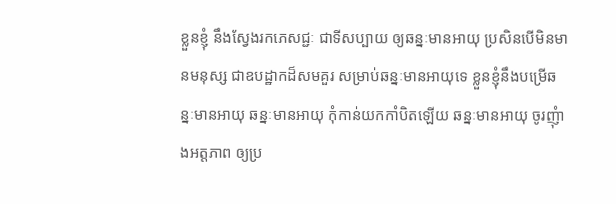ខ្លួនខ្ញុំ នឹងស្វែងរកភេសជ្ជៈ ជាទីសប្បាយ ឲ្យឆន្នៈមានអាយុ ប្រសិនបើមិនមានមនុស្ស ជាឧបដ្ឋាកដ៏សមគួរ សម្រាប់ឆន្នៈមានអាយុទេ ខ្លួនខ្ញុំនឹងបម្រើឆន្នៈមានអាយុ ឆន្នៈមានអាយុ កុំកាន់យកកាំបិតឡើយ ឆន្នៈមានអាយុ ចូរញុំាងអត្តភាព ឲ្យប្រ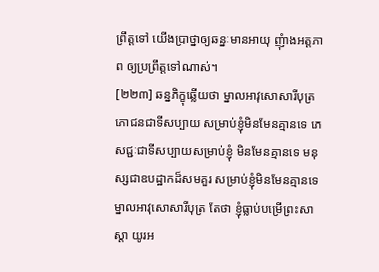ព្រឹត្តទៅ យើងប្រាថ្នាឲ្យឆន្នៈមានអាយុ ញុំាងអត្តភាព ឲ្យប្រព្រឹត្តទៅណាស់។
[២២៣] ឆន្នភិក្ខុឆ្លើយថា ម្នាលអាវុសោសារីបុត្រ ភោជនជាទីសប្បាយ សម្រាប់ខ្ញុំមិនមែនគ្មានទេ ភេសជ្ជៈជាទីសប្បាយសម្រាប់ខ្ញុំ មិនមែនគ្មានទេ មនុស្សជាឧបដ្ឋាកដ៏សមគួរ សម្រាប់ខ្ញុំមិនមែនគ្មានទេ ម្នាលអាវុសោសារីបុត្រ តែថា ខ្ញុំធ្លាប់បម្រើព្រះសាស្តា យូរអ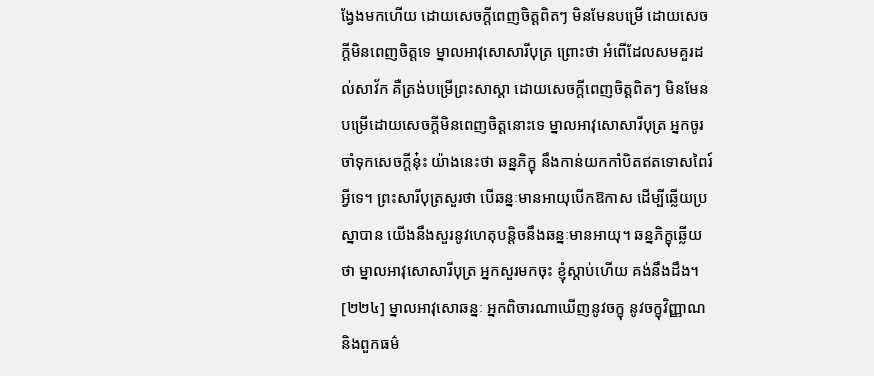ង្វែងមកហើយ ដោយសេចក្តីពេញចិត្តពិតៗ មិនមែនបម្រើ ដោយសេចក្តីមិនពេញចិត្តទេ ម្នាលអាវុសោសារីបុត្រ ព្រោះថា អំពើដែលសមគួរដល់សាវ័ក គឺត្រង់បម្រើព្រះសាស្តា ដោយសេចក្តីពេញចិត្តពិតៗ មិនមែនបម្រើដោយសេចក្តីមិនពេញចិត្តនោះទេ ម្នាលអាវុសោសារីបុត្រ អ្នកចូរចាំទុកសេចក្តីនុ៎ះ យ៉ាងនេះថា ឆន្នភិក្ខុ នឹងកាន់យកកាំបិតឥតទោសពៃរ៍អ្វីទេ។ ព្រះសារីបុត្រសួរថា បើឆន្នៈមានអាយុបើកឱកាស ដើម្បីឆ្លើយប្រស្នាបាន យើងនឹងសួរនូវហេតុបន្តិចនឹងឆន្នៈមានអាយុ។ ឆន្នភិក្ខុឆ្លើយថា ម្នាលអាវុសោសារីបុត្រ អ្នកសួរមកចុះ ខ្ញុំស្តាប់ហើយ គង់នឹងដឹង។
[២២៤] ម្នាលអាវុសោឆន្នៈ អ្នកពិចារណាឃើញនូវចក្ខុ នូវចក្ខុវិញ្ញាណ និងពួកធម៌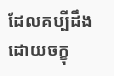ដែលគប្បីដឹងដោយចក្ខុ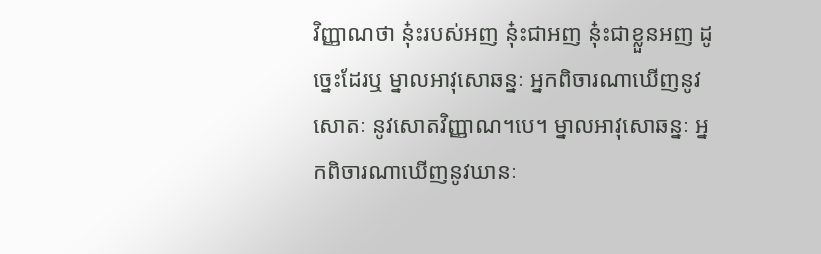វិញ្ញាណថា នុ៎ះរបស់អញ នុ៎ះជាអញ នុ៎ះជាខ្លួនអញ ដូច្នេះដែរឬ ម្នាលអាវុសោឆន្នៈ អ្នកពិចារណាឃើញនូវសោតៈ នូវសោតវិញ្ញាណ។បេ។ ម្នាលអាវុសោឆន្នៈ អ្នកពិចារណាឃើញនូវឃានៈ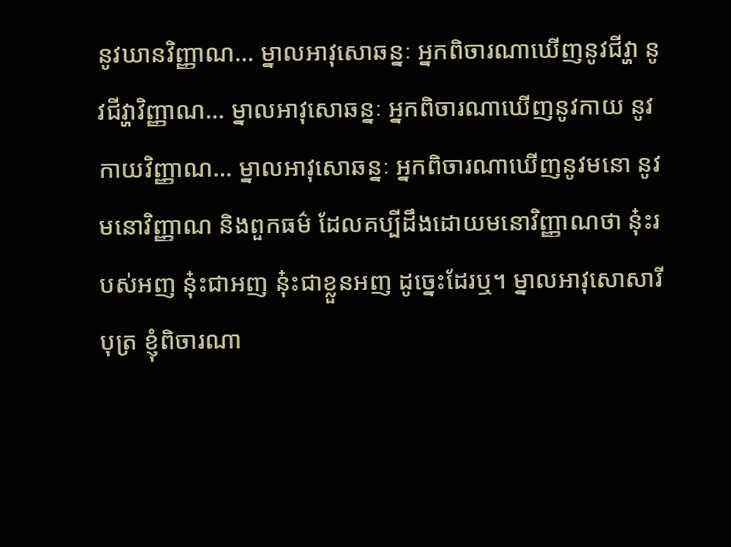នូវឃានវិញ្ញាណ… ម្នាលអាវុសោឆន្នៈ អ្នកពិចារណាឃើញនូវជីវ្ហា នូវជីវ្ហាវិញ្ញាណ… ម្នាលអាវុសោឆន្នៈ អ្នកពិចារណាឃើញនូវកាយ នូវកាយវិញ្ញាណ… ម្នាលអាវុសោឆន្នៈ អ្នកពិចារណាឃើញនូវមនោ នូវមនោវិញ្ញាណ និងពួកធម៌ ដែលគប្បីដឹងដោយមនោវិញ្ញាណថា នុ៎ះរបស់អញ នុ៎ះជាអញ នុ៎ះជាខ្លួនអញ ដូច្នេះដែរឬ។ ម្នាលអាវុសោសារីបុត្រ ខ្ញុំពិចារណា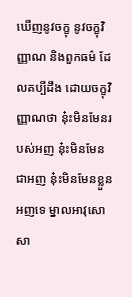ឃើញនូវចក្ខុ នូវចក្ខុវិញ្ញាណ និងពួកធម៌ ដែលគប្បីដឹង ដោយចក្ខុវិញ្ញាណថា នុ៎ះមិនមែនរបស់អញ នុ៎ះមិនមែនជាអញ នុ៎ះមិនមែនខ្លួនអញទេ ម្នាលអាវុសោសា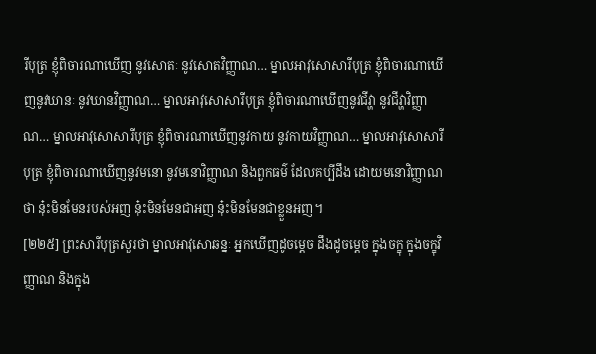រីបុត្រ ខ្ញុំពិចារណាឃើញ នូវសោតៈ នូវសោតវិញ្ញាណ… ម្នាលអាវុសោសារីបុត្រ ខ្ញុំពិចារណាឃើញនូវឃានៈ នូវឃានវិញ្ញាណ… ម្នាលអាវុសោសារីបុត្រ ខ្ញុំពិចារណាឃើញនូវជីវ្ហា នូវជីវ្ហាវិញ្ញាណ… ម្នាលអាវុសោសារីបុត្រ ខ្ញុំពិចារណាឃើញនូវកាយ នូវកាយវិញ្ញាណ… ម្នាលអាវុសោសារីបុត្រ ខ្ញុំពិចារណាឃើញនូវមនោ នូវមនោវិញ្ញាណ និងពួកធម៌ ដែលគប្បីដឹង ដោយមនោវិញ្ញាណថា នុ៎ះមិនមែនរបស់អញ នុ៎ះមិនមែនជាអញ នុ៎ះមិនមែនជាខ្លួនអញ។
[២២៥] ព្រះសារីបុត្រសួរថា ម្នាលអាវុសោឆន្នៈ អ្នកឃើញដូចម្តេច ដឹងដូចម្តេច ក្នុងចក្ខុ ក្នុងចក្ខុវិញ្ញាណ និងក្នុង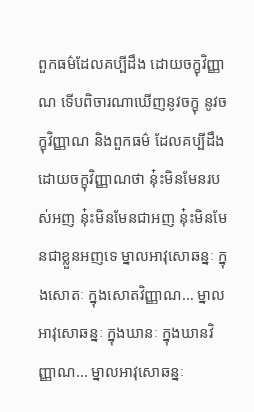ពួកធម៌ដែលគប្បីដឹង ដោយចក្ខុវិញ្ញាណ ទើបពិចារណាឃើញនូវចក្ខុ នូវចក្ខុវិញ្ញាណ និងពួកធម៌ ដែលគប្បីដឹង ដោយចក្ខុវិញ្ញាណថា នុ៎ះមិនមែនរបស់អញ នុ៎ះមិនមែនជាអញ នុ៎ះមិនមែនជាខ្លួនអញទេ ម្នាលអាវុសោឆន្នៈ ក្នុងសោតៈ ក្នុងសោតវិញ្ញាណ… ម្នាលអាវុសោឆន្នៈ ក្នុងឃានៈ ក្នុងឃានវិញ្ញាណ… ម្នាលអាវុសោឆន្នៈ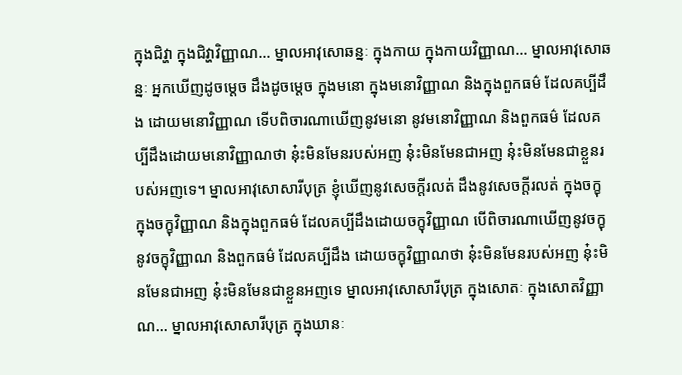ក្នុងជិវ្ហា ក្នុងជិវ្ហាវិញ្ញាណ… ម្នាលអាវុសោឆន្នៈ ក្នុងកាយ ក្នុងកាយវិញ្ញាណ… ម្នាលអាវុសោឆន្នៈ អ្នកឃើញដូចម្តេច ដឹងដូចម្តេច ក្នុងមនោ ក្នុងមនោវិញ្ញាណ និងក្នុងពួកធម៌ ដែលគប្បីដឹង ដោយមនោវិញ្ញាណ ទើបពិចារណាឃើញនូវមនោ នូវមនោវិញ្ញាណ និងពួកធម៌ ដែលគប្បីដឹងដោយមនោវិញ្ញាណថា នុ៎ះមិនមែនរបស់អញ នុ៎ះមិនមែនជាអញ នុ៎ះមិនមែនជាខ្លួនរបស់អញទេ។ ម្នាលអាវុសោសារីបុត្រ ខ្ញុំឃើញនូវសេចក្តីរលត់ ដឹងនូវសេចក្តីរលត់ ក្នុងចក្ខុ ក្នុងចក្ខុវិញ្ញាណ និងក្នុងពួកធម៌ ដែលគប្បីដឹងដោយចក្ខុវិញ្ញាណ បើពិចារណាឃើញនូវចក្ខុ នូវចក្ខុវិញ្ញាណ និងពួកធម៌ ដែលគប្បីដឹង ដោយចក្ខុវិញ្ញាណថា នុ៎ះមិនមែនរបស់អញ នុ៎ះមិនមែនជាអញ នុ៎ះមិនមែនជាខ្លួនអញទេ ម្នាលអាវុសោសារីបុត្រ ក្នុងសោតៈ ក្នុងសោតវិញ្ញាណ… ម្នាលអាវុសោសារីបុត្រ ក្នុងឃានៈ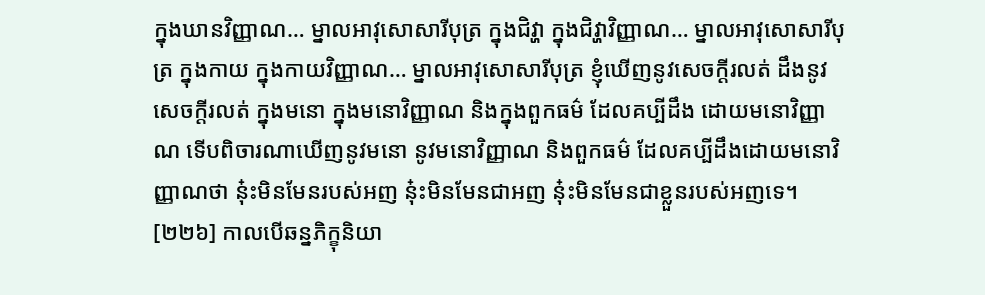ក្នុងឃានវិញ្ញាណ… ម្នាលអាវុសោសារីបុត្រ ក្នុងជិវ្ហា ក្នុងជិវ្ហាវិញ្ញាណ… ម្នាលអាវុសោសារីបុត្រ ក្នុងកាយ ក្នុងកាយវិញ្ញាណ… ម្នាលអាវុសោសារីបុត្រ ខ្ញុំឃើញនូវសេចក្តីរលត់ ដឹងនូវសេចក្តីរលត់ ក្នុងមនោ ក្នុងមនោវិញ្ញាណ និងក្នុងពួកធម៌ ដែលគប្បីដឹង ដោយមនោវិញ្ញាណ ទើបពិចារណាឃើញនូវមនោ នូវមនោវិញ្ញាណ និងពួកធម៌ ដែលគប្បីដឹងដោយមនោវិញ្ញាណថា នុ៎ះមិនមែនរបស់អញ នុ៎ះមិនមែនជាអញ នុ៎ះមិនមែនជាខ្លួនរបស់អញទេ។
[២២៦] កាលបើឆន្នភិក្ខុនិយា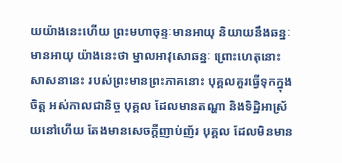យយ៉ាងនេះហើយ ព្រះមហាចុន្ទៈមានអាយុ និយាយនឹងឆន្នៈមានអាយុ យ៉ាងនេះថា ម្នាលអាវុសោឆន្នៈ ព្រោះហេតុនោះ សាសនានេះ របស់ព្រះមានព្រះភាគនោះ បុគ្គលគួរធ្វើទុកក្នុងចិត្ត អស់កាលជានិច្ច បុគ្គល ដែលមានតណ្ហា និងទិដ្ឋិអាស្រ័យនៅហើយ តែងមានសេចក្តីញាប់ញ័រ បុគ្គល ដែលមិនមាន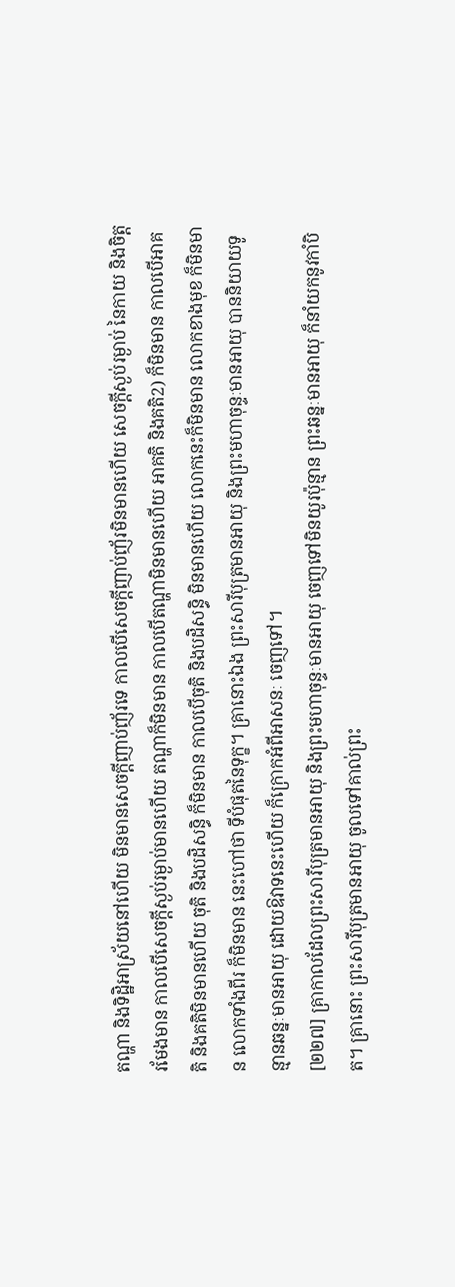តណ្ហា និងទិដ្ឋិអាស្រ័យនៅហើយ មិនមានសេចក្តីញាប់ញ័រទេ កាលបើសេចក្តីញាប់ញ័រមិនមានហើយ សេចក្តីស្ងប់រម្ងាប់ នៃកាយ និងចិត្តរមែងមាន កាលបើសេចក្តីស្ងប់រម្ងាប់មានហើយ តណ្ហាក៏មិនមាន កាលបើតណ្ហាមិនមានហើយ អាគតិ និងគតិ2) ក៏មិនមាន កាលបើអាគតិ និងគតិមិនមានហើយ ចុតិ និងបដិសន្ធិ ក៏មិនមាន កាលបើចុតិ និងបដិសន្ធិ មិនមានហើយ លោកនេះក៏មិនមាន លោកខាងមុខ ក៏មិនមាន លោកទាំងពីរ ក៏មិនមាន នេះហៅថា ទីបំផុតនៃទុក្ខ។ គ្រានោះឯង ព្រះសារីបុត្រមានអាយុ និងព្រះមហាចុន្ទៈមានអាយុ បាននិយាយទូន្មានឆន្នៈមានអាយុ ដោយឱវាទនេះហើយ ក៏ក្រោកអំពីអាសនៈ ចេញទៅ។
[២២៧] គ្រាកាលដែលព្រះសារីបុត្រមានអាយុ និងព្រះមហាចុន្ទៈមានអាយុ ចេញទៅមិនយូរប៉ុន្មាន ព្រះឆន្នៈមានអាយុ ក៏នាំយកនូវកាំបិត។ គ្រានោះ ព្រះសារីបុត្រមានអាយុ ចូលទៅគាល់ព្រះ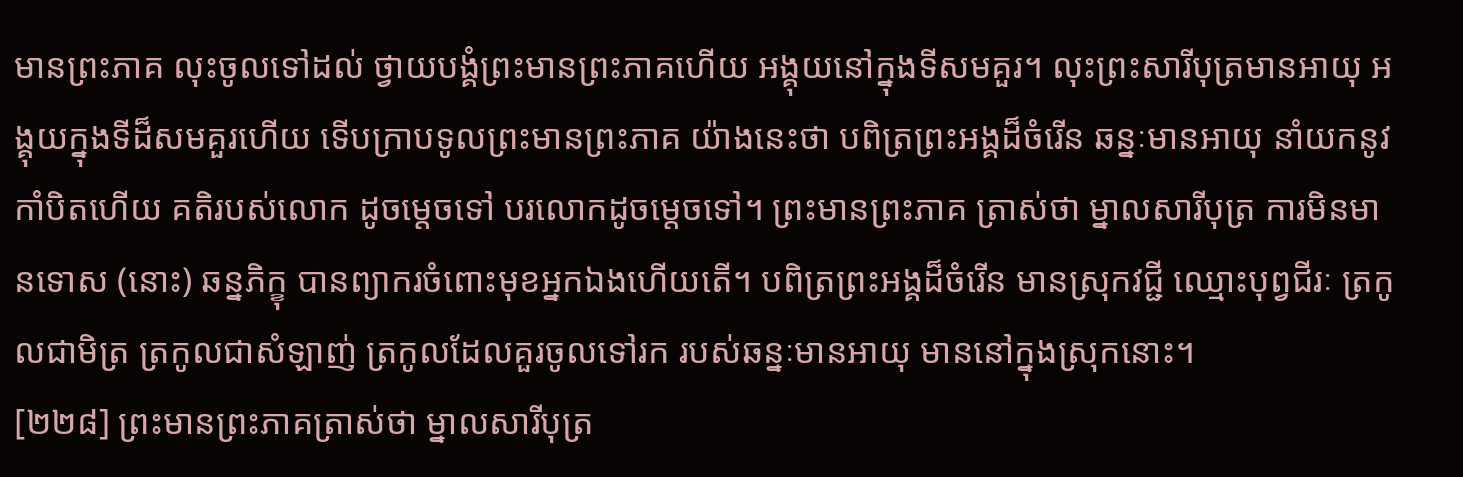មានព្រះភាគ លុះចូលទៅដល់ ថ្វាយបង្គំព្រះមានព្រះភាគហើយ អង្គុយនៅក្នុងទីសមគួរ។ លុះព្រះសារីបុត្រមានអាយុ អង្គុយក្នុងទីដ៏សមគួរហើយ ទើបក្រាបទូលព្រះមានព្រះភាគ យ៉ាងនេះថា បពិត្រព្រះអង្គដ៏ចំរើន ឆន្នៈមានអាយុ នាំយកនូវកាំបិតហើយ គតិរបស់លោក ដូចម្តេចទៅ បរលោកដូចម្តេចទៅ។ ព្រះមានព្រះភាគ ត្រាស់ថា ម្នាលសារីបុត្រ ការមិនមានទោស (នោះ) ឆន្នភិក្ខុ បានព្យាករចំពោះមុខអ្នកឯងហើយតើ។ បពិត្រព្រះអង្គដ៏ចំរើន មានស្រុកវជ្ជី ឈ្មោះបុព្វជីរៈ ត្រកូលជាមិត្រ ត្រកូលជាសំឡាញ់ ត្រកូលដែលគួរចូលទៅរក របស់ឆន្នៈមានអាយុ មាននៅក្នុងស្រុកនោះ។
[២២៨] ព្រះមានព្រះភាគត្រាស់ថា ម្នាលសារីបុត្រ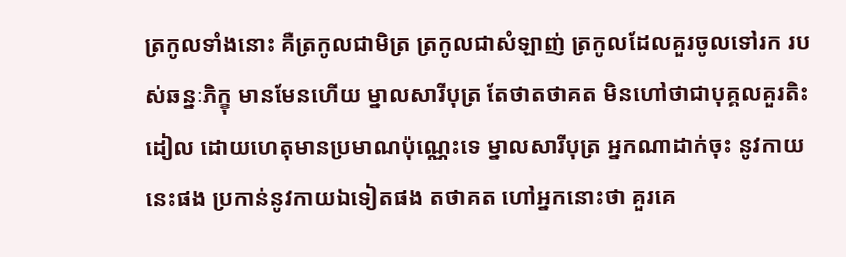ត្រកូលទាំងនោះ គឺត្រកូលជាមិត្រ ត្រកូលជាសំឡាញ់ ត្រកូលដែលគួរចូលទៅរក របស់ឆន្នៈភិក្ខុ មានមែនហើយ ម្នាលសារីបុត្រ តែថាតថាគត មិនហៅថាជាបុគ្គលគួរតិះដៀល ដោយហេតុមានប្រមាណប៉ុណ្ណេះទេ ម្នាលសារីបុត្រ អ្នកណាដាក់ចុះ នូវកាយនេះផង ប្រកាន់នូវកាយឯទៀតផង តថាគត ហៅអ្នកនោះថា គួរគេ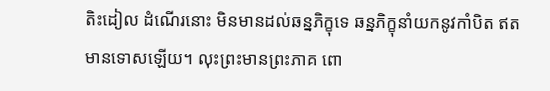តិះដៀល ដំណើរនោះ មិនមានដល់ឆន្នភិក្ខុទេ ឆន្នភិក្ខុនាំយកនូវកាំបិត ឥតមានទោសឡើយ។ លុះព្រះមានព្រះភាគ ពោ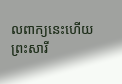លពាក្យនេះហើយ ព្រះសារី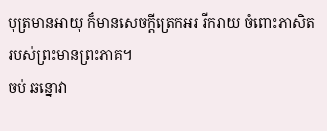បុត្រមានអាយុ ក៏មានសេចក្តីត្រេកអរ រីករាយ ចំពោះភាសិតរបស់ព្រះមានព្រះភាគ។
ចប់ ឆន្នោវា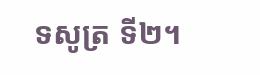ទសូត្រ ទី២។